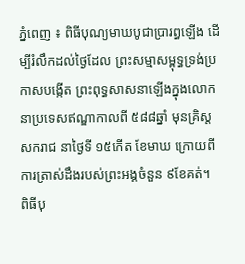ភ្នំពេញ ៖ ពិធីបុណ្យមាឃបូជាប្រារព្ធឡើង ដើម្បីរំលឹកដល់ថៃ្ងដែល ព្រះសម្មាសម្ពុទ្ធទ្រង់ប្រកាសបង្កើត ព្រះពុទ្ធសាសនាឡើងក្នុងលោកនាប្រទេសឥណ្ឌាកាលពី ៥៨៨ឆ្នាំ មុនគ្រិស្តសករាជ នាថៃ្ងទី ១៥កើត ខែមាឃ ក្រោយពីការត្រាស់ដឹងរបស់ព្រះអង្គចំនួន ៩ខែគត់។
ពិធីបុ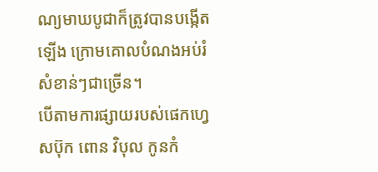ណ្យមាឃបូជាក៏ត្រូវបានបង្កើតឡើង ក្រោមគោលបំណងអប់រំសំខាន់ៗជាច្រើន។
បើតាមការផ្សាយរបស់ផេកហ្វេសប៊ុក ពោន វិបុល កូនកំ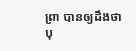ព្រា បានឲ្យដឹងថា បុ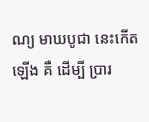ណ្យ មាឃបូជា នេះកើតឡើង គឺ ដើម្បី ប្រារ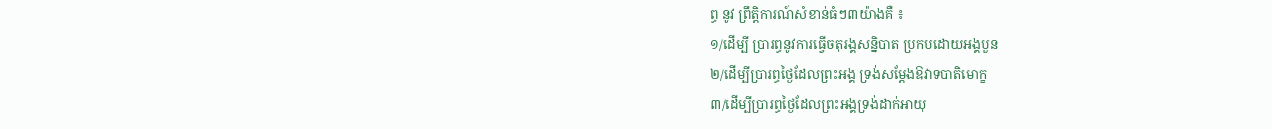ព្ធ នូវ ព្រឹត្តិការណ៍សំខាន់ធំៗ៣យ៉ាងគឺ ៖
១/ដើម្បី ប្រារព្ធនូវការធ្វើចតុរង្គសន្និបាត ប្រកបដោយអង្គបួន
២/ដើម្បីប្រារព្ធថ្ងៃដែលព្រះអង្គ ទ្រង់សម្តែងឱវាទបាតិមោក្ខ
៣/ដើម្បីប្រារព្ធថ្ងៃដែលព្រះអង្គទ្រង់ដាក់អាយុ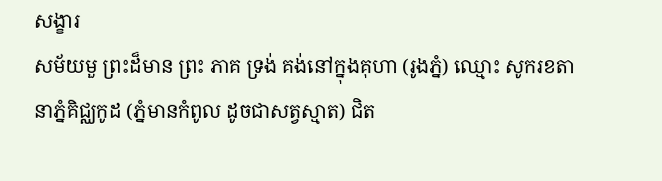សង្ខារ
សម័យមួ ព្រះដ៏មាន ព្រះ ភាគ ទ្រង់ គង់នៅក្នុងគុហា (រូងភ្នំ) ឈ្មោះ សូករខតានាភ្នំគិជ្ឈកូដ (ភ្នំមានកំពូល ដូចជាសត្វស្មាត) ជិត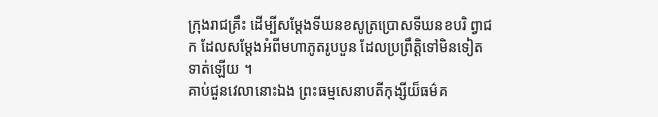ក្រុងរាជគ្រឹះ ដើម្បីសម្តែងទីឃនខសូត្រប្រោសទីឃនខបរិ ព្វាជក ដែលសម្តែងអំពីមហាភូតរូបបួន ដែលប្រព្រឹត្តិទៅមិនទៀតទាត់ឡើយ ។
គាប់ជួនវេលានោះឯង ព្រះធម្មសេនាបតីកុង្សីយ៏ធម៌គ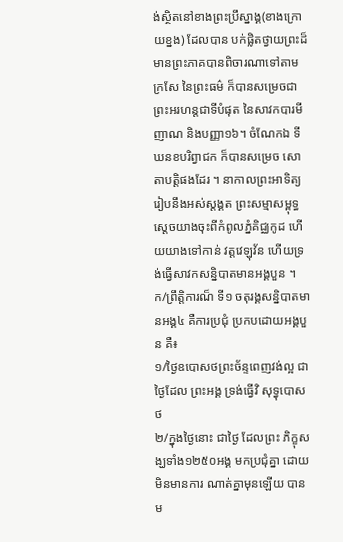ង់ស្ថិតនៅខាងព្រះប្រឹស្នាង្គ(ខាងក្រោយខ្នង) ដែលបាន បក់ផ្លិតថ្វាយព្រះដ៏មានព្រះភាគបានពិចារណាទៅតាមក្រសែ នៃព្រះធម៌ ក៏បានសម្រេចជាព្រះអរហន្តជាទីបំផុត នៃសាវកបារមីញាណ និងបញ្ញា១៦។ ចំណែកឯ ទីឃនខបរិព្វាជក ក៏បានសម្រេច សោតាបត្តិផងដែរ ។ នាកាលព្រះអាទិត្យ រៀបនឹងអស់ស្តង្គត ព្រះសម្មាសម្ពុទ្ធ ស្តេចយាងចុះពីកំពូលភ្នំគិជ្ឈកូដ ហើយយាងទៅកាន់ វត្តវេឡុវ័ន ហើយទ្រង់ធ្វើសាវកសន្និបាតមានអង្គបួន ។
ក/ព្រឹត្តិការណ៏ ទី១ ចតុរង្គសន្និបាតមានអង្គ៤ គឺការប្រជុំ ប្រកបដោយអង្គបួន គឺ៖
១/ថ្ងៃឧបោសថព្រះច័ន្ទពេញវង់ល្អ ជាថ្ងៃដែល ព្រះអង្គ ទ្រង់ធ្វើវិ សុទ្ធុបោស ថ
២/ក្នុងថ្ងៃនោះ ជាថ្ងៃ ដែលព្រះ ភិក្ខុសង្ឃទាំង១២៥០អង្គ មកប្រជុំគ្នា ដោយមិនមានការ ណាត់គ្នាមុនឡើយ បានម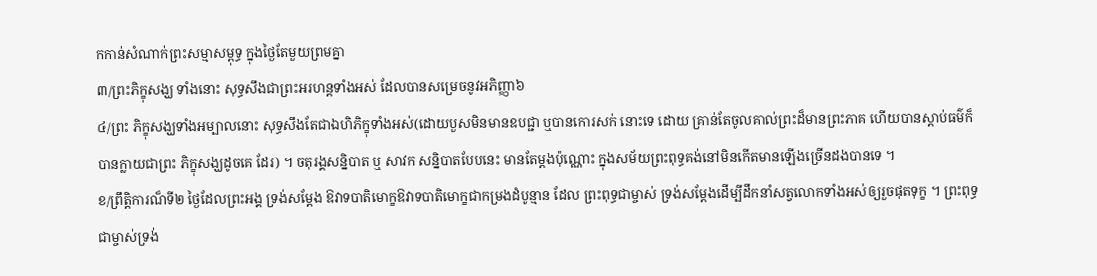កកាន់សំណាក់ព្រះសម្មាសម្ពុទ្ធ ក្នុងថ្ងៃតែមួយព្រមគ្នា
៣/ព្រះភិក្ខុសង្ឃ ទាំងនោះ សុទ្ធសឹងជាព្រះអរហន្តទាំងអស់ ដែលបានសម្រេចនូវអភិញ្ញា៦
៤/ព្រះ ភិក្ខុសង្ឃទាំងអម្បាលនោះ សុទ្ធសឹងតែជាឯហិភិក្ខុទាំងអស់(ដោយបួសមិនមានឧបជ្ជា ឬបានកោរសក់ នោះទេ ដោយ គ្រាន់តែចូលគាល់ព្រះដ៏មានព្រះភាគ ហើយបានស្តាប់ធម៌ក៏បានក្លាយជាព្រះ ភិក្ខុសង្ឃដូចគេ ដែរ) ។ ចតុរង្គសន្និបាត ឬ សាវក សន្និបាតបែបនេះ មានតែម្តងប៉ុណ្ណោះ ក្នុងសម័យព្រះពុទ្ធគង់នៅមិនកើតមានឡើងច្រើនដងបានទេ ។
ខ/ព្រឹត្តិការណ៏ទី២ ថ្ងៃដែលព្រះអង្គ ទ្រង់សម្តែង ឱវាទបាតិមោក្ខឱវាទបាតិមោក្ខជាកម្រងដំបូន្មាន ដែល ព្រះពុទ្ធជាម្ចាស់ ទ្រង់សម្តែងដើម្បីដឹកនាំសត្វលោកទាំងអស់ឲ្យរួចផុតទុក្ខ ។ ព្រះពុទ្ធជាម្ចាស់ទ្រង់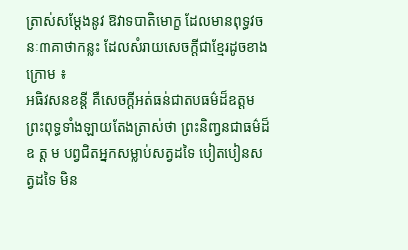ត្រាស់សម្តែងនូវ ឱវាទបាតិមោក្ខ ដែលមានពុទ្ធវចនៈ៣គាថាកន្លះ ដែលសំរាយសេចក្តីជាខ្មែរដូចខាងក្រោម ៖
អធិវសនខន្តី គឺសេចក្តីអត់ធន់ជាតបធម៌ដ៏ឧត្តម ព្រះពុទ្ធទាំងឡាយតែងត្រាស់ថា ព្រះនិញ្វនជាធម៌ដ៏ឧ ត្ត ម បព្វជិតអ្នកសម្លាប់សត្វដទៃ បៀតបៀនសត្វដទៃ មិន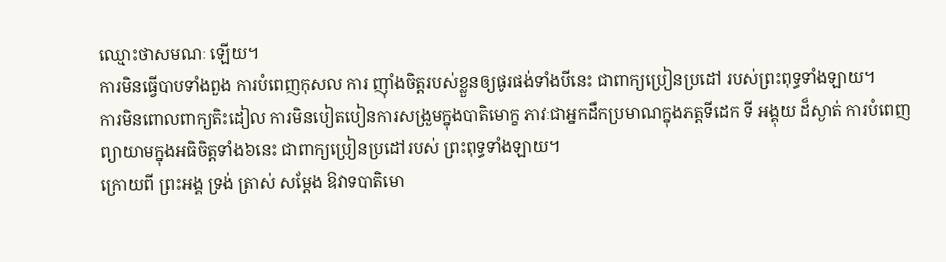ឈ្មោះថាសមណៈ ឡើយ។
ការមិនធ្វើបាបទាំងពួង ការបំពេញកុសល ការ ញ៉ាំងចិត្តរបស់ខ្លួនឲ្យផូរផង់ទាំងបីនេះ ជាពាក្យប្រៀនប្រដៅ របស់ព្រះពុទ្ធទាំងឡាយ។
ការមិនពោលពាក្យតិះដៀល ការមិនបៀតបៀនការសង្រួមក្នុងបាតិមោក្ខ ភាវៈជាអ្នកដឹកប្រមាណក្នុងភត្តទីដេក ទី អង្គុយ ដ៏ស្ងាត់ ការបំពេញព្យាយាមក្នុងអធិចិត្តទាំង៦នេះ ជាពាក្យប្រៀនប្រដៅរបស់ ព្រះពុទ្ធទាំងឡាយ។
ក្រោយពី ព្រះអង្គ ទ្រង់ ត្រាស់ សម្តែង ឱវាទបាតិមោ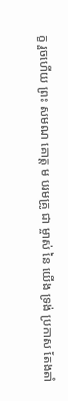ក្ខ រួចហើយ ព្រះ សមណ គោត្ត ម បរមគ្រូ ជា ម្ចាស់ នៃ យើង ទ្រង់ ប្រកាស តែងតាំ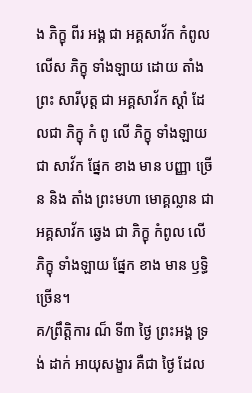ង ភិក្ខុ ពីរ អង្គ ជា អគ្គសាវ័ក កំពូល លើស ភិក្ខុ ទាំងឡាយ ដោយ តាំង ព្រះ សារីបុត្ត ជា អគ្គសាវ័ក ស្តាំ ដែលជា ភិក្ខុ កំ ពូ លើ ភិក្ខុ ទាំងឡាយ ជា សាវ័ក ផ្នែក ខាង មាន បញ្ញា ច្រើន និង តាំង ព្រះមហា មោគ្គល្លាន ជា អគ្គសាវ័ក ឆ្វេង ជា ភិក្ខុ កំពូល លើ ភិក្ខុ ទាំងឡាយ ផ្នែក ខាង មាន ឫទ្ធិ ច្រើន។
គ/ព្រឹត្តិការ ណ៏ ទី៣ ថ្ងៃ ព្រះអង្គ ទ្រង់ ដាក់ អាយុសង្ខារ គឺជា ថ្ងៃ ដែល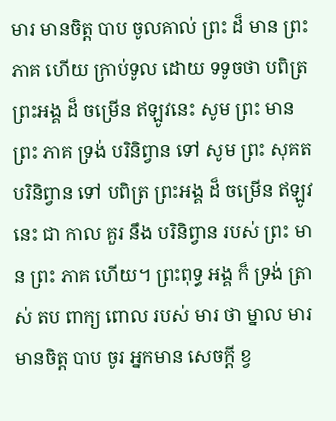មារ មានចិត្ត បាប ចូលគាល់ ព្រះ ដ៏ មាន ព្រះ ភាគ ហើយ ក្រាប់ទូល ដោយ ទទូចថា បពិត្រ ព្រះអង្គ ដ៏ ចម្រើន ឥឡូវនេះ សូម ព្រះ មាន ព្រះ ភាគ ទ្រង់ បរិនិព្វាន ទៅ សូម ព្រះ សុគត បរិនិព្វាន ទៅ បពិត្រ ព្រះអង្គ ដ៏ ចម្រើន ឥឡូវនេះ ជា កាល គួរ នឹង បរិនិព្វាន របស់ ព្រះ មាន ព្រះ ភាគ ហើយ។ ព្រះពុទ្ធ អង្គ ក៏ ទ្រង់ ត្រាស់ តប ពាក្យ ពោល របស់ មារ ថា ម្នាល មារ មានចិត្ត បាប ចូរ អ្នកមាន សេចក្តី ខ្វ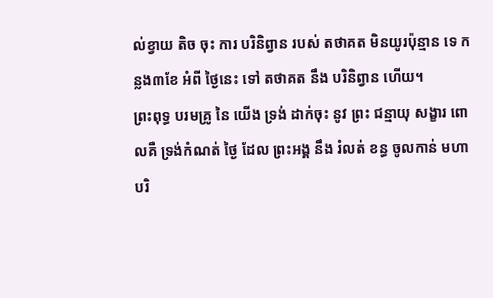ល់ខ្វាយ តិច ចុះ ការ បរិនិព្វាន របស់ តថាគត មិនយូរប៉ុន្មាន ទេ កន្លង៣ខែ អំពី ថ្ងៃនេះ ទៅ តថាគត នឹង បរិនិព្វាន ហើយ។
ព្រះពុទ្ធ បរមគ្រូ នៃ យើង ទ្រង់ ដាក់ចុះ នូវ ព្រះ ជន្មាយុ សង្ខារ ពោលគឺ ទ្រង់កំណត់ ថ្ងៃ ដែល ព្រះអង្គ នឹង រំលត់ ខន្ធ ចូលកាន់ មហា បរិ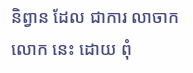និព្វាន ដែល ជាការ លាចាក លោក នេះ ដោយ ពុំ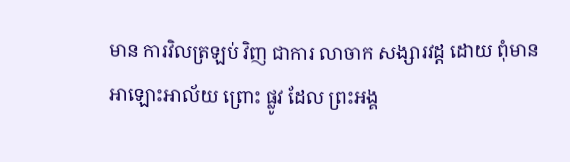មាន ការវិលត្រឡប់ វិញ ជាការ លាចាក សង្សារវដ្ដ ដោយ ពុំមាន អាឡោះអាល័យ ព្រោះ ផ្លូវ ដែល ព្រះអង្គ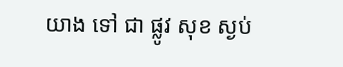យាង ទៅ ជា ផ្លូវ សុខ ស្ងប់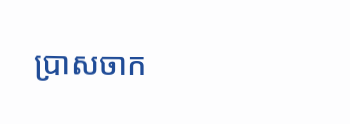ប្រាសចាក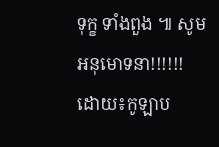ទុក្ខ ទាំងពួង ៕ សូម អនុមោទនា!!!!!!
ដោយ៖កូឡាប